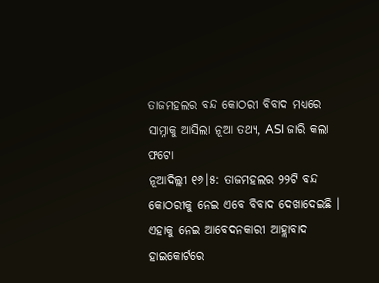ତାଜମହଲର ବନ୍ଦ କୋଠରୀ ବିବାଦ ମଧ୍ୟରେ ସାମ୍ନାକୁ ଆସିଲା ନୂଆ ତଥ୍ୟ, ASI ଜାରି କଲା ଫଟୋ
ନୂଆଦିଲ୍ଲୀ ୧୬।୫: ତାଜମହଲର ୨୨ଟି ବନ୍ଦ କୋଠରୀକୁ ନେଇ ଏବେ ବିବାଦ ଦେଖାଦେଇଛି । ଏହାକୁ ନେଇ ଆବେଦନକାରୀ ଆହ୍ଲାବାଦ ହାଇକୋର୍ଟରେ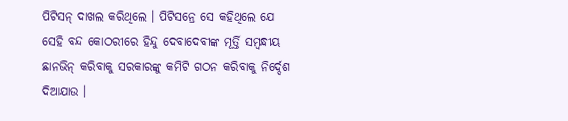ପିଟିସନ୍ ଦାଖଲ କରିଥିଲେ । ପିଟିସନ୍ରେ ସେ କହିଥିଲେ ଯେ ସେହି ବନ୍ଦ କୋଠରୀରେ ହିନ୍ଦୁ ଦେବାଦେବୀଙ୍କ ମୂର୍ତ୍ତି ସମ୍ବନ୍ଧୀୟ ଛାନଭିନ୍ କରିବାକୁ ସରକାରଙ୍କୁ କମିଟି ଗଠନ କରିବାକୁ ନିର୍ଦ୍ଦେଶ ଦିଆଯାଉ ।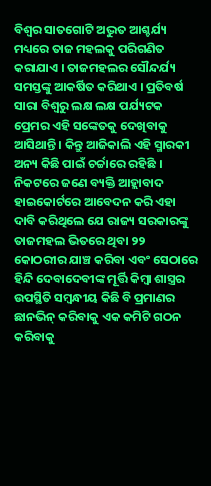ବିଶ୍ବର ସାତଗୋଟି ଅଦ୍ଭୁତ ଆଶ୍ଚର୍ଯ୍ୟ ମଧ୍ୟରେ ତାଜ ମହଲକୁ ପରିଗଣିତ କରାଯାଏ । ତାଜମହଲର ସୌନ୍ଦର୍ଯ୍ୟ ସମସ୍ତଙ୍କୁ ଆକର୍ଷିତ କରିଥାଏ । ପ୍ରତିବର୍ଷ ସାରା ବିଶ୍ବରୁ ଲକ୍ଷ ଲକ୍ଷ ପର୍ଯ୍ୟଟକ ପ୍ରେମର ଏହି ସଙ୍କେତକୁ ଦେଖିବାକୁ ଆସିଥାନ୍ତି । କିନ୍ତୁ ଆଜିକାଲି ଏହି ସ୍ମାରକୀ ଅନ୍ୟ କିଛି ପାଇଁ ଚର୍ଚ୍ଚାରେ ରହିଛି ।
ନିକଟରେ ଜଣେ ବ୍ୟକ୍ତି ଆହ୍ଲାବାଦ ହାଇକୋର୍ଟରେ ଆବେଦନ କରି ଏହା ଦାବି କରିଥିଲେ ଯେ ରାଜ୍ୟ ସରକାରଙ୍କୁ ତାଜମହଲ ଭିତରେ ଥିବା ୨୨ କୋଠରୀର ଯାଞ୍ଚ କରିବା ଏବଂ ସେଠାରେ ହିନ୍ଦି ଦେବାଦେବୀଙ୍କ ମୂର୍ତ୍ତି କିମ୍ବା ଶାସ୍ତ୍ରର ଉପସ୍ଥିତି ସମ୍ବନ୍ଧୀୟ କିଛି ବି ପ୍ରମାଣର ଛାନଭିନ୍ କରିବାକୁ ଏକ କମିଟି ଗଠନ କରିବାକୁ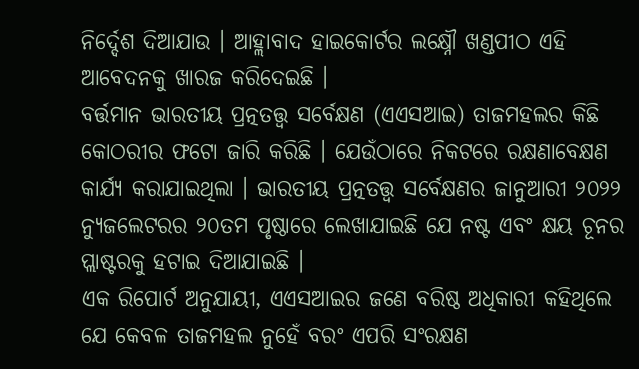ନିର୍ଦ୍ଦେଶ ଦିଆଯାଉ । ଆହ୍ଲାବାଦ ହାଇକୋର୍ଟର ଲକ୍ଷ୍ନୌ ଖଣ୍ଡପୀଠ ଏହି ଆବେଦନକୁ ଖାରଜ କରିଦେଇଛି ।
ବର୍ତ୍ତମାନ ଭାରତୀୟ ପ୍ରତ୍ନତତ୍ତ୍ବ ସର୍ବେକ୍ଷଣ (ଏଏସଆଇ) ତାଜମହଲର କିଛି କୋଠରୀର ଫଟୋ ଜାରି କରିଛି । ଯେଉଁଠାରେ ନିକଟରେ ରକ୍ଷଣାବେକ୍ଷଣ କାର୍ଯ୍ୟ କରାଯାଇଥିଲା । ଭାରତୀୟ ପ୍ରତ୍ନତତ୍ତ୍ବ ସର୍ବେକ୍ଷଣର ଜାନୁଆରୀ ୨୦୨୨ ନ୍ୟୁଜଲେଟରର ୨୦ତମ ପୃଷ୍ଠାରେ ଲେଖାଯାଇଛି ଯେ ନଷ୍ଟ ଏବଂ କ୍ଷୟ ଚୂନର ପ୍ଲାଷ୍ଟରକୁ ହଟାଇ ଦିଆଯାଇଛି ।
ଏକ ରିପୋର୍ଟ ଅନୁଯାୟୀ, ଏଏସଆଇର ଜଣେ ବରିଷ୍ଠ ଅଧିକାରୀ କହିଥିଲେ ଯେ କେବଳ ତାଜମହଲ ନୁହେଁ ବରଂ ଏପରି ସଂରକ୍ଷଣ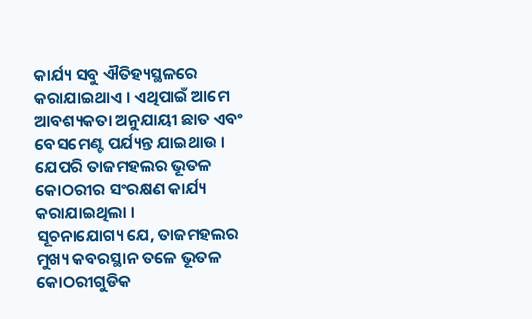କାର୍ଯ୍ୟ ସବୁ ଐତିହ୍ୟସ୍ଥଳରେ କରାଯାଇଥାଏ । ଏଥିପାଇଁ ଆମେ ଆବଶ୍ୟକତା ଅନୁଯାୟୀ ଛାତ ଏବଂ ବେସମେଣ୍ଟ ପର୍ଯ୍ୟନ୍ତ ଯାଇଥାଉ । ଯେପରି ତାଜମହଲର ଭୂତଳ କୋଠରୀର ସଂରକ୍ଷଣ କାର୍ଯ୍ୟ କରାଯାଇଥିଲା ।
ସୂଚନାଯୋଗ୍ୟ ଯେ, ତାଜମହଲର ମୁଖ୍ୟ କବରସ୍ଥାନ ତଳେ ଭୂତଳ କୋଠରୀଗୁଡିକ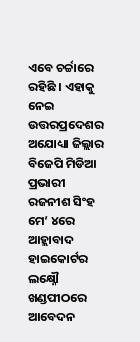ଏବେ ଚର୍ଚ୍ଚାରେ ରହିଛି । ଏହାକୁ ନେଇ ଉତ୍ତରପ୍ରଦେଶର ଅଯୋଧ୍ୟା ଜିଲ୍ଲାର ବିଜେପି ମିଡିଆ ପ୍ରଭାରୀ ରଜନୀଶ ସିଂହ ମେ’ ୪ରେ ଆହ୍ଲାବାଦ ହାଇକୋର୍ଟର ଲକ୍ଷ୍ନୌ ଖଣ୍ଡପୀଠରେ ଆବେଦନ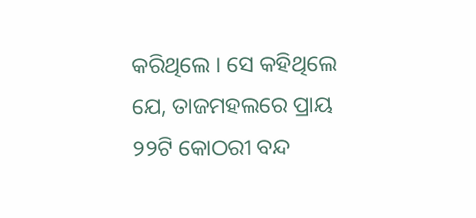କରିଥିଲେ । ସେ କହିଥିଲେ ଯେ, ତାଜମହଲରେ ପ୍ରାୟ ୨୨ଟି କୋଠରୀ ବନ୍ଦ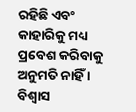ରହିଛି ଏବଂ କାହାରିକୁ ମଧ୍ୟ ପ୍ରବେଶ କରିବାକୁ ଅନୁମତି ନାହିଁ । ବିଶ୍ବାସ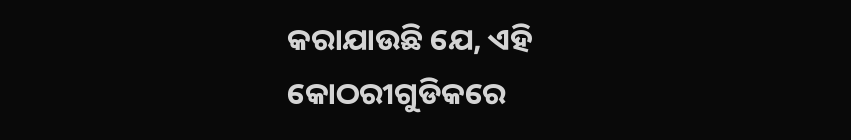କରାଯାଉଛି ଯେ, ଏହି କୋଠରୀଗୁଡିକରେ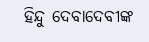ହିନ୍ଦୁ ଦେବାଦେବୀଙ୍କ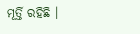ମୂର୍ତ୍ତି ରହିଛି ।